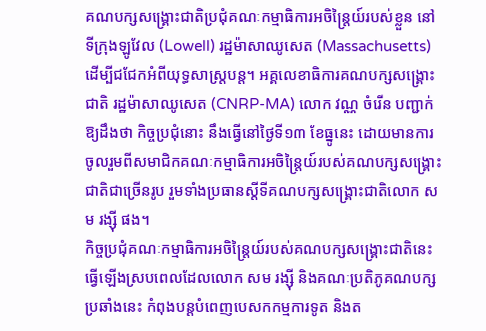គណបក្សសង្គ្រោះជាតិប្រជុំគណៈកម្មាធិការអចិន្ត្រៃយ៍របស់ខ្លួន នៅទីក្រុងឡូវែល (Lowell) រដ្ឋម៉ាសាឈូសេត (Massachusetts) ដើម្បីជជែកអំពីយុទ្ធសាស្ត្របន្ត។ អគ្គលេខាធិការគណបក្សសង្គ្រោះជាតិ រដ្ឋម៉ាសាឈូសេត (CNRP-MA) លោក វណ្ណ ចំរើន បញ្ជាក់ឱ្យដឹងថា កិច្ចប្រជុំនោះ នឹងធ្វើនៅថ្ងៃទី១៣ ខែធ្នូនេះ ដោយមានការចូលរួមពីសមាជិកគណៈកម្មាធិការអចិន្ត្រៃយ៍របស់គណបក្សសង្គ្រោះជាតិជាច្រើនរូប រួមទាំងប្រធានស្តីទីគណបក្សសង្គ្រោះជាតិលោក សម រង្ស៊ី ផង។
កិច្ចប្រជុំគណៈកម្មាធិការអចិន្ត្រៃយ៍របស់គណបក្សសង្គ្រោះជាតិនេះ ធ្វើឡើងស្របពេលដែលលោក សម រង្ស៊ី និងគណៈប្រតិភូគណបក្សប្រឆាំងនេះ កំពុងបន្តបំពេញបេសកកម្មការទូត និងត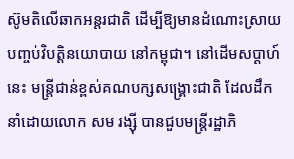ស៊ូមតិលើឆាកអន្តរជាតិ ដើម្បីឱ្យមានដំណោះស្រាយបញ្ចប់វិបត្តិនយោបាយ នៅកម្ពុជា។ នៅដើមសប្ដាហ៍នេះ មន្ត្រីជាន់ខ្ពស់គណបក្សសង្គ្រោះជាតិ ដែលដឹកនាំដោយលោក សម រង្ស៊ី បានជួបមន្ត្រីរដ្ឋាភិ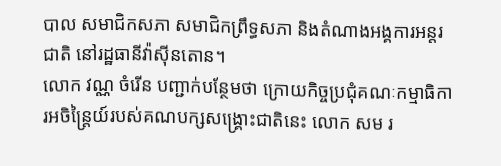បាល សមាជិកសភា សមាជិកព្រឹទ្ធសភា និងតំណាងអង្គការអន្តរជាតិ នៅរដ្ឋធានីវ៉ាស៊ីនតោន។
លោក វណ្ណ ចំរើន បញ្ជាក់បន្ថែមថា ក្រោយកិច្ចប្រជុំគណៈកម្មាធិការអចិន្ត្រៃយ៍របស់គណបក្សសង្គ្រោះជាតិនេះ លោក សម រ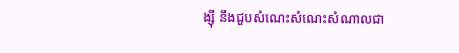ង្ស៊ី នឹងជួបសំណេះសំណេះសំណាលជា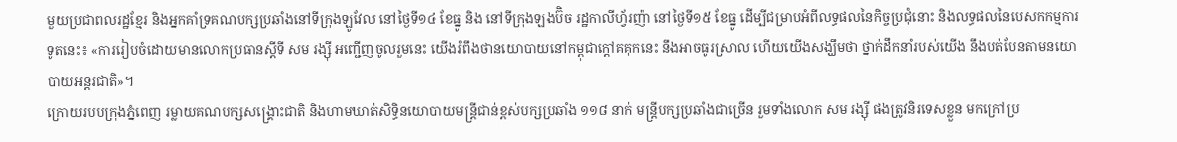មួយប្រជាពលរដ្ឋខ្មែរ និងអ្នកគាំទ្រគណបក្សប្រឆាំងនៅទីក្រុងឡូវែល នៅថ្ងៃទី១៤ ខែធ្នូ និង នៅទីក្រុងឡងប៊ិច រដ្ឋកាលីហ្វ័រញ៉ា នៅថ្ងៃទី១៥ ខែធ្នូ ដើម្បីជម្រាបអំពីលទ្ធផលនៃកិច្ចប្រជុំនោះ និងលទ្ធផលនៃបេសកកម្មការទូតនេះ៖ «ការរៀបចំដោយមានលោកប្រធានស្តីទី សម រង្ស៊ី អញ្ជើញចូលរួមនេះ យើងរំពឹងថានយោបាយនៅកម្ពុជាក្ដៅគគុកនេះ នឹងអាចធូរស្រាល ហើយយើងសង្ឃឹមថា ថ្នាក់ដឹកនាំរបស់យើង នឹងបត់បែនតាមនយោបាយអន្តរជាតិ»។
ក្រោយរបបក្រុងភ្នំពេញ រម្លាយគណបក្សសង្គ្រោះជាតិ និងហាមឃាត់សិទ្ធិនយោបាយមន្ត្រីជាន់ខ្ពស់បក្សប្រឆាំង ១១៨ នាក់ មន្ត្រីបក្សប្រឆាំងជាច្រើន រួមទាំងលោក សម រង្ស៊ី ផងត្រូវនិរទេសខ្លួន មកក្រៅប្រ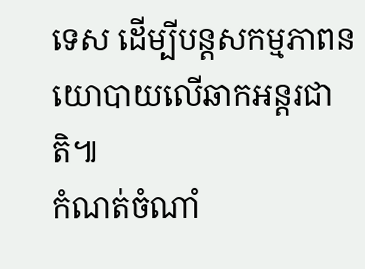ទេស ដើម្បីបន្តសកម្មភាពនយោបាយលើឆាកអន្តរជាតិ៕
កំណត់ចំណាំ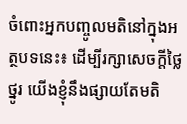ចំពោះអ្នកបញ្ចូលមតិនៅក្នុងអត្ថបទនេះ៖ ដើម្បីរក្សាសេចក្ដីថ្លៃថ្នូរ យើងខ្ញុំនឹងផ្សាយតែមតិ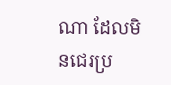ណា ដែលមិនជេរប្រ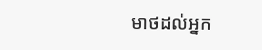មាថដល់អ្នក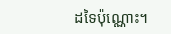ដទៃប៉ុណ្ណោះ។